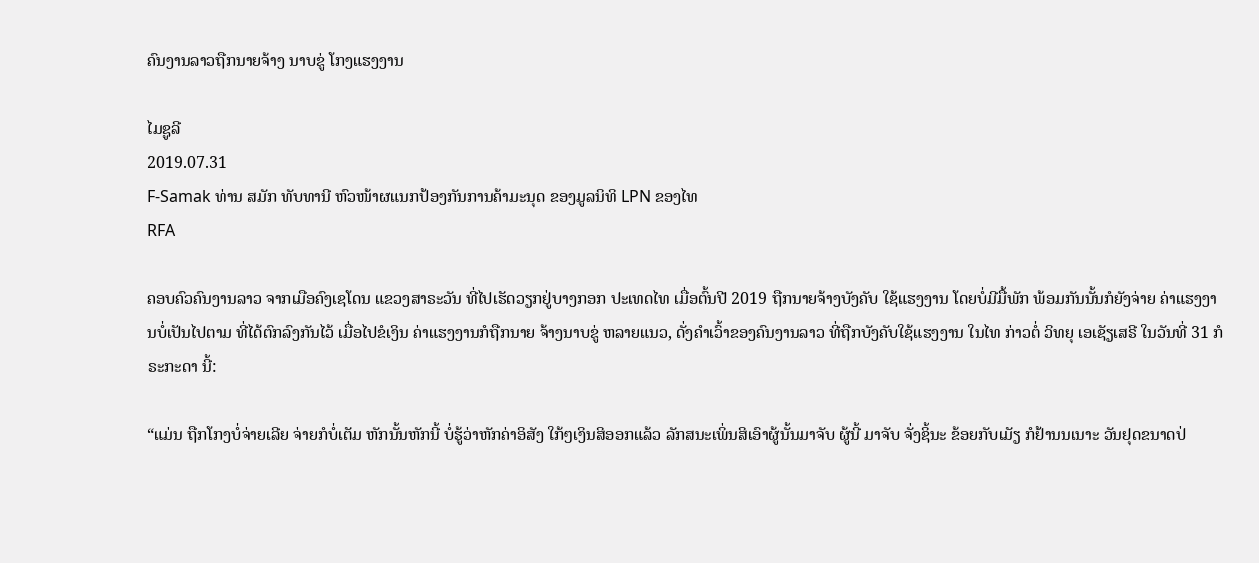ຄົນງານລາວຖືກນາຍຈ້າງ ນາບຂູ່ ໂກງແຮງງານ

ໄມຊູລີ
2019.07.31
F-Samak ທ່ານ ສມັກ ທັບທານີ ຫົວໜ້າຜແນກປ້ອງກັນການຄ້າມະນຸດ ຂອງມູລນິທິ LPN ຂອງໄທ
RFA

ຄອບຄົວຄົນງານລາວ ຈາກເມືອຄົງເຊໂດນ ແຂວງສາຣະວັນ ທີ່ໄປເຮັດວຽກຢູ່ບາງກອກ ປະເທດໄທ ເມື່ອຕົ້ນປີ 2019 ຖືກນາຍຈ້າງບັງຄັບ ໃຊ້ແຮງງານ ໂດຍບໍ່ມີມື້ພັກ ພ້ອມກັນນັ້ນກໍຍັງຈ່າຍ ຄ່າແຮງງານບໍ່ເປັນໄປຕາມ ທີ່ໄດ້ຕົກລົງກັນໄວ້ ເມື່ອໄປຂໍເງິນ ຄ່າແຮງງານກໍຖືກນາຍ ຈ້າງນາບຂູ່ ຫລາຍແນວ, ດັ່ງຄໍາເວົ້າຂອງຄົນງານລາວ ທີ່ຖືກບັງຄັບໃຊ້ແຮງງານ ໃນໄທ ກ່າວຕໍ່ ວິທຍຸ ເອເຊັຽເສຣີ ໃນວັນທີ່ 31 ກໍຣະກະດາ ນີ້:

“ແມ່ນ ຖືກໂກງບໍ່ຈ່າຍເລີຍ ຈ່າຍກໍບໍ່ເຕັມ ຫັກນັ້ນຫັກນີ້ ບໍ່ຮູ້ວ່າຫັກຄ່າອິສັງ ໃກ້ໆເງິນສິອອກແລ້ວ ລັກສນະເພິ່ນສິເອົາຜູ້ນັ້ນມາຈັບ ຜູ້ນີ້ ມາຈັບ ຈັ່ງຊິ້ນະ ຂ້ອຍກັບເມັຽ ກໍຢ້ານນເນາະ ວັນຢຸດຂນາດປ່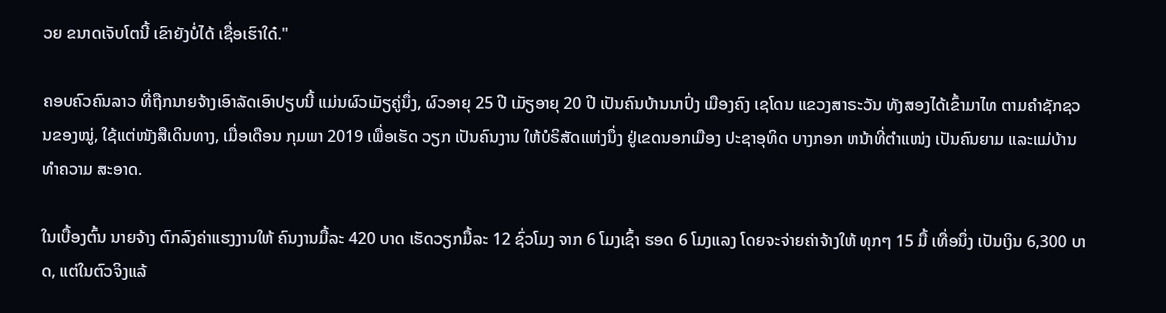ວຍ ຂນາດເຈັບໂຕນີ້ ເຂົາຍັງບໍ່ໄດ້ ເຊື່ອເຮົາໃດ໋."

ຄອບຄົວຄົນລາວ ທີ່ຖືກນາຍຈ້າງເອົາລັດເອົາປຽບນີ້ ແມ່ນຜົວເມັຽຄູ່ນຶ່ງ, ຜົວອາຍຸ 25 ປີ ເມັຽອາຍຸ 20 ປີ ເປັນຄົນບ້ານນາປົ່ງ ເມືອງຄົງ ເຊໂດນ ແຂວງສາຣະວັນ ທັງສອງໄດ້ເຂົ້າມາໄທ ຕາມຄໍາຊັກຊວນຂອງໝູ່, ໃຊ້ແຕ່ໜັງສືເດິນທາງ, ເມື່ອເດືອນ ກຸມພາ 2019 ເພື່ອເຮັດ ວຽກ ເປັນຄົນງານ ໃຫ້ບໍຣິສັດແຫ່ງນຶ່ງ ຢູ່ເຂດນອກເມືອງ ປະຊາອຸທິດ ບາງກອກ ຫນ້າທີ່ຕໍາແໜ່ງ ເປັນຄົນຍາມ ແລະແມ່ບ້ານທໍາຄວາມ ສະອາດ.

ໃນເບື້ອງຕົ້ນ ນາຍຈ້າງ ຕົກລົງຄ່າແຮງງານໃຫ້ ຄົນງານມື້ລະ 420 ບາດ ເຮັດວຽກມື້ລະ 12 ຊົ່ວໂມງ ຈາກ 6 ໂມງເຊົ້າ ຮອດ 6 ໂມງແລງ ໂດຍຈະຈ່າຍຄ່າຈ້າງໃຫ້ ທຸກໆ 15 ມື້ ເທື່ອນຶ່ງ ເປັນເງິນ 6,300 ບາດ, ແຕ່ໃນຕົວຈິງແລ້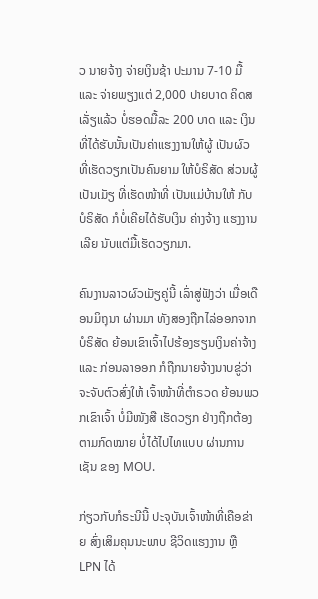ວ ນາຍຈ້າງ ຈ່າຍເງິນຊ້າ ປະມານ 7-10 ມື້ ແລະ ຈ່າຍພຽງແຕ່ 2,000 ປາຍບາດ ຄິດສເລັ່ຽແລ້ວ ບໍ່ຮອດມື້ລະ 200 ບາດ ແລະ ເງິນທີ່ໄດ້ຮັບນັ້ນເປັນຄ່າແຮງງານໃຫ້ຜູ້ ເປັນຜົວ ທີ່ເຮັດວຽກເປັນຄົນຍາມ ໃຫ້ບໍຣິສັດ ສ່ວນຜູ້ເປັນເມັຽ ທີ່ເຮັດໜ້າທີ່ ເປັນແມ່ບ້ານໃຫ້ ກັບ ບໍຣິສັດ ກໍບໍ່ເຄີຍໄດ້ຮັບເງິນ ຄ່າງຈ້າງ ແຮງງານເລີຍ ນັບແຕ່ມື້ເຮັດວຽກມາ.

ຄົນງານລາວຜົວເມັຽຄູ່ນີ້ ເລົ່າສູ່ຟັງວ່າ ເມື່ອເດືອນມິຖຸນາ ຜ່ານມາ ທັງສອງຖືກໄລ່ອອກຈາກ ບໍຣິສັດ ຍ້ອນເຂົາເຈົ້າໄປຮ້ອງຮຽນເງິນຄ່າຈ້າງ ແລະ ກ່ອນລາອອກ ກໍຖືກນາຍຈ້າງນາບຂູ່ວ່າ ຈະຈັບຕົວສົ່ງໃຫ້ ເຈົ້າໜ້າທີ່ຕໍາຣວດ ຍ້ອນພວກເຂົາເຈົ້າ ບໍ່ມີໜັງສື ເຮັດວຽກ ຢ່າງຖືກຕ້ອງ ຕາມກົດໝາຍ ບໍ່ໄດ້ໄປໄທແບບ ຜ່ານການເຊັນ ຂອງ MOU.

ກ່ຽວກັບກໍຣະນີນີ້ ປະຈຸບັນເຈົ້າໜ້າທີ່ເຄືອຂ່າຍ ສົ່ງເສິມຄຸນນະພາບ ຊີວິດແຮງງານ ຫຼື LPN ໄດ້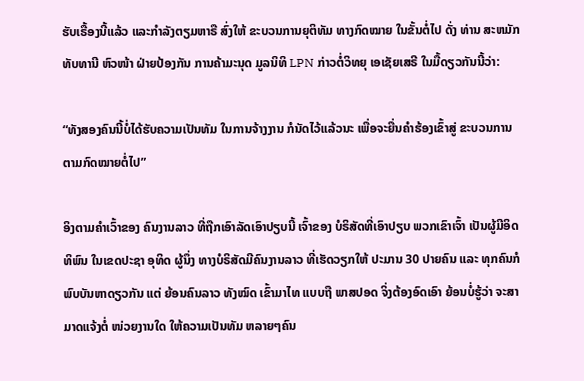ຮັບເຣື້ອງນີ້ແລ້ວ ແລະກໍາລັງຕຽມຫາຣື ສົ່ງໃຫ້ ຂະບວນການຍຸຕິທັມ ທາງກົດໝາຍ ໃນຂັ້ນຕໍ່ໄປ ດັ່ງ ທ່ານ ສະຫມັກ ທັບທານີ ຫົວໜ້າ ຝ່າຍປ້ອງກັນ ການຄ້າມະນຸດ ມູລນິທິ LPN ກ່າວຕໍ່ວິທຍຸ ເອເຊັຍເສຣີ ໃນມື້ດຽວກັນນີ້ວ່າ:

“ທັງສອງຄົນນີ້ບໍ່ໄດ້ຮັບຄວາມເປັນທັມ ໃນການຈ້າງງານ ກໍນັດໄວ້ແລ້ວນະ ເພື່ອຈະຍື່ນຄໍາຮ້ອງເຂົ້າສູ່ ຂະບວນການ ຕາມກົດໝາຍຕໍ່ໄປ”

ອິງຕາມຄໍາເວົ້າຂອງ ຄົນງານລາວ ທີ່ຖືກເອົາລັດເອົາປຽບນີ້ ເຈົ້າຂອງ ບໍຣິສັດທີ່ເອົາປຽບ ພວກເຂົາເຈົ້າ ເປັນຜູ້ມີອິດທິພົນ ໃນເຂດປະຊາ ອຸທິດ ຜູ້ນຶ່ງ ທາງບໍຣິສັດມີຄົນງານລາວ ທີ່ເຮັດວຽກໃຫ້ ປະມານ 30 ປາຍຄົນ ແລະ ທຸກຄົນກໍພົບບັນຫາດຽວກັນ ແຕ່ ຍ້ອນຄົນລາວ ທັງໝົດ ເຂົ້າມາໄທ ແບບຖື ພາສປອດ ຈິ່ງຕ້ອງອົດເອົາ ຍ້ອນບໍ່ຮູ້ວ່າ ຈະສາມາດແຈ້ງຕໍ່ ໜ່ວຍງານໃດ ໃຫ້ຄວາມເປັນທັມ ຫລາຍໆຄົນ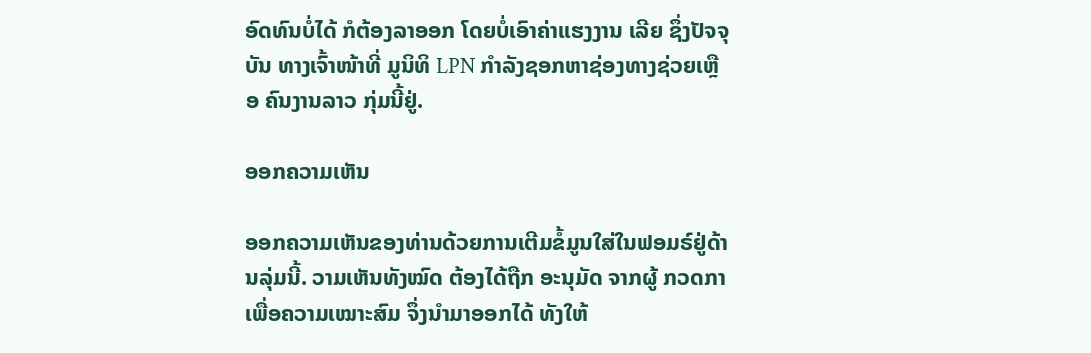ອົດທົນບໍ່ໄດ້ ກໍຕ້ອງລາອອກ ໂດຍບໍ່ເອົາຄ່າແຮງງານ ເລີຍ ຊຶ່ງປັຈຈຸບັນ ທາງເຈົ້າໜ້າທີ່ ມູນິທິ LPN ກໍາລັງຊອກຫາຊ່ອງທາງຊ່ວຍເຫຼືອ ຄົນງານລາວ ກຸ່ມນີ້ຢູ່.

ອອກຄວາມເຫັນ

ອອກຄວາມເຫັນຂອງທ່ານດ້ວຍການເຕີມຂໍ້ມູນໃສ່ໃນຟອມຣ໌ຢູ່ດ້ານລຸ່ມນີ້. ວາມເຫັນທັງໝົດ ຕ້ອງໄດ້ຖືກ ອະນຸມັດ ຈາກຜູ້ ກວດກາ ເພື່ອຄວາມເໝາະສົມ ຈຶ່ງນໍາມາອອກໄດ້ ທັງໃຫ້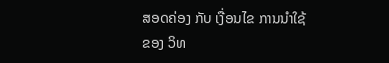ສອດຄ່ອງ ກັບ ເງື່ອນໄຂ ການນຳໃຊ້ ຂອງ ວິທ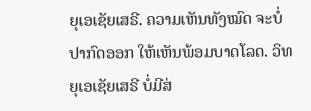ຍຸເອເຊັຍເສຣີ. ຄວາມເຫັນທັງໝົດ ຈະບໍ່ປາກົດອອກ ໃຫ້ເຫັນພ້ອມບາດໂລດ. ວິທຍຸເອເຊັຍເສຣີ ບໍ່ມີສ່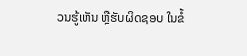ວນຮູ້ເຫັນ ຫຼືຮັບຜິດຊອບ ໃນຂໍ້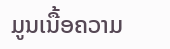ມູນເນື້ອຄວາມ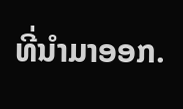ທີ່ນໍາມາອອກ.